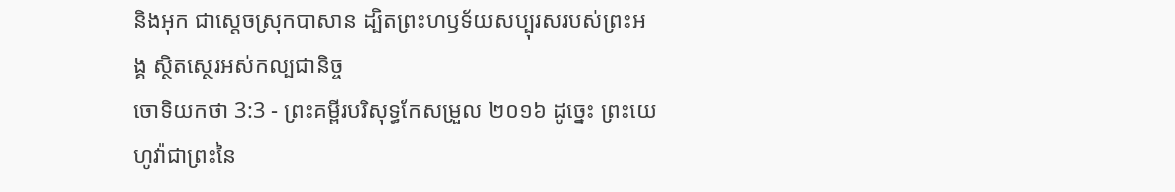និងអុក ជាស្តេចស្រុកបាសាន ដ្បិតព្រះហឫទ័យសប្បុរសរបស់ព្រះអង្គ ស្ថិតស្ថេរអស់កល្បជានិច្ច
ចោទិយកថា 3:3 - ព្រះគម្ពីរបរិសុទ្ធកែសម្រួល ២០១៦ ដូច្នេះ ព្រះយេហូវ៉ាជាព្រះនៃ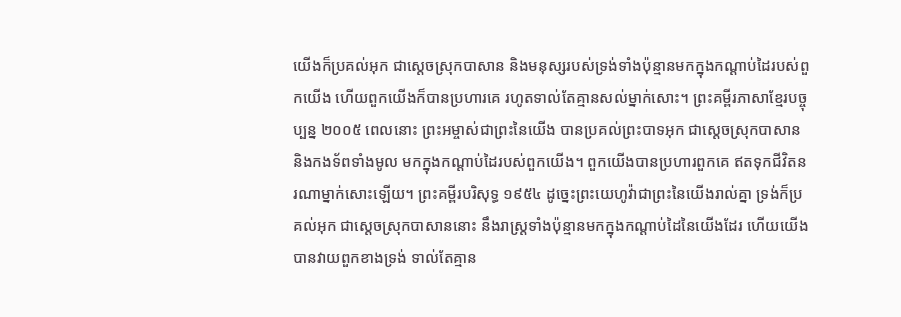យើងក៏ប្រគល់អុក ជាស្តេចស្រុកបាសាន និងមនុស្សរបស់ទ្រង់ទាំងប៉ុន្មានមកក្នុងកណ្ដាប់ដៃរបស់ពួកយើង ហើយពួកយើងក៏បានប្រហារគេ រហូតទាល់តែគ្មានសល់ម្នាក់សោះ។ ព្រះគម្ពីរភាសាខ្មែរបច្ចុប្បន្ន ២០០៥ ពេលនោះ ព្រះអម្ចាស់ជាព្រះនៃយើង បានប្រគល់ព្រះបាទអុក ជាស្ដេចស្រុកបាសាន និងកងទ័ពទាំងមូល មកក្នុងកណ្ដាប់ដៃរបស់ពួកយើង។ ពួកយើងបានប្រហារពួកគេ ឥតទុកជីវិតនរណាម្នាក់សោះឡើយ។ ព្រះគម្ពីរបរិសុទ្ធ ១៩៥៤ ដូច្នេះព្រះយេហូវ៉ាជាព្រះនៃយើងរាល់គ្នា ទ្រង់ក៏ប្រគល់អុក ជាស្តេចស្រុកបាសាននោះ នឹងរាស្ត្រទាំងប៉ុន្មានមកក្នុងកណ្តាប់ដៃនៃយើងដែរ ហើយយើងបានវាយពួកខាងទ្រង់ ទាល់តែគ្មាន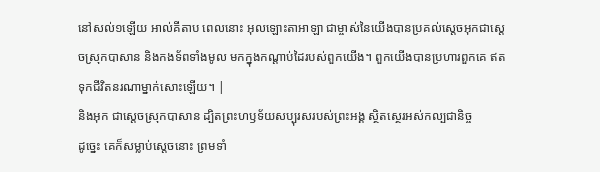នៅសល់១ឡើយ អាល់គីតាប ពេលនោះ អុលឡោះតាអាឡា ជាម្ចាស់នៃយើងបានប្រគល់ស្តេចអុកជាស្តេចស្រុកបាសាន និងកងទ័ពទាំងមូល មកក្នុងកណ្តាប់ដៃរបស់ពួកយើង។ ពួកយើងបានប្រហារពួកគេ ឥតទុកជីវិតនរណាម្នាក់សោះឡើយ។ |
និងអុក ជាស្តេចស្រុកបាសាន ដ្បិតព្រះហឫទ័យសប្បុរសរបស់ព្រះអង្គ ស្ថិតស្ថេរអស់កល្បជានិច្ច
ដូច្នេះ គេក៏សម្លាប់ស្តេចនោះ ព្រមទាំ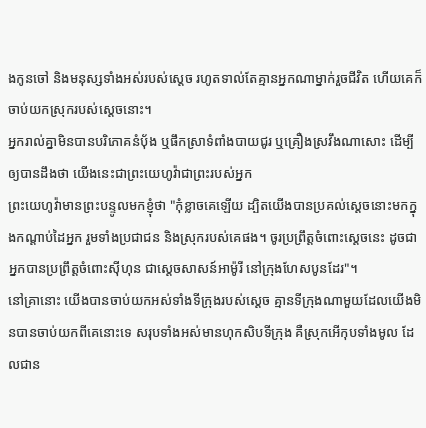ងកូនចៅ និងមនុស្សទាំងអស់របស់ស្ដេច រហូតទាល់តែគ្មានអ្នកណាម្នាក់រួចជីវិត ហើយគេក៏ចាប់យកស្រុករបស់ស្ដេចនោះ។
អ្នករាល់គ្នាមិនបានបរិភោគនំបុ័ង ឬផឹកស្រាទំពាំងបាយជូរ ឬគ្រឿងស្រវឹងណាសោះ ដើម្បីឲ្យបានដឹងថា យើងនេះជាព្រះយេហូវ៉ាជាព្រះរបស់អ្នក
ព្រះយេហូវ៉ាមានព្រះបន្ទូលមកខ្ញុំថា "កុំខ្លាចគេឡើយ ដ្បិតយើងបានប្រគល់ស្ដេចនោះមកក្នុងកណ្ដាប់ដៃអ្នក រួមទាំងប្រជាជន និងស្រុករបស់គេផង។ ចូរប្រព្រឹត្តចំពោះស្ដេចនេះ ដូចជាអ្នកបានប្រព្រឹត្តចំពោះស៊ីហុន ជាស្តេចសាសន៍អាម៉ូរី នៅក្រុងហែសបូនដែរ"។
នៅគ្រានោះ យើងបានចាប់យកអស់ទាំងទីក្រុងរបស់ស្ដេច គ្មានទីក្រុងណាមួយដែលយើងមិនបានចាប់យកពីគេនោះទេ សរុបទាំងអស់មានហុកសិបទីក្រុង គឺស្រុកអើកុបទាំងមូល ដែលជាន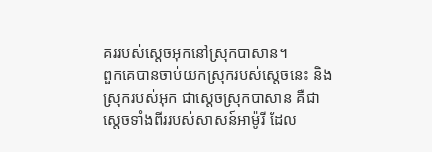គររបស់ស្តេចអុកនៅស្រុកបាសាន។
ពួកគេបានចាប់យកស្រុករបស់ស្តេចនេះ និងស្រុករបស់អុក ជាស្តេចស្រុកបាសាន គឺជាស្តេចទាំងពីររបស់សាសន៍អាម៉ូរី ដែល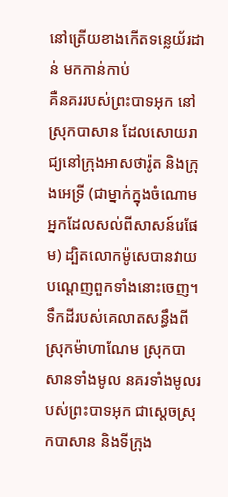នៅត្រើយខាងកើតទន្លេយ័រដាន់ មកកាន់កាប់
គឺនគររបស់ព្រះបាទអុក នៅស្រុកបាសាន ដែលសោយរាជ្យនៅក្រុងអាសថារ៉ូត និងក្រុងអេទ្រី (ជាម្នាក់ក្នុងចំណោមអ្នកដែលសល់ពីសាសន៍រេផែម) ដ្បិតលោកម៉ូសេបានវាយបណ្តេញពួកទាំងនោះចេញ។
ទឹកដីរបស់គេលាតសន្ធឹងពីស្រុកម៉ាហាណែម ស្រុកបាសានទាំងមូល នគរទាំងមូលរបស់ព្រះបាទអុក ជាស្តេចស្រុកបាសាន និងទីក្រុង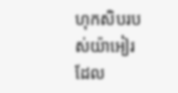ហុកសិបរបស់យ៉ាអៀរ ដែល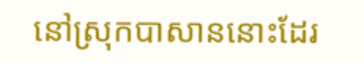នៅស្រុកបាសាននោះដែរ